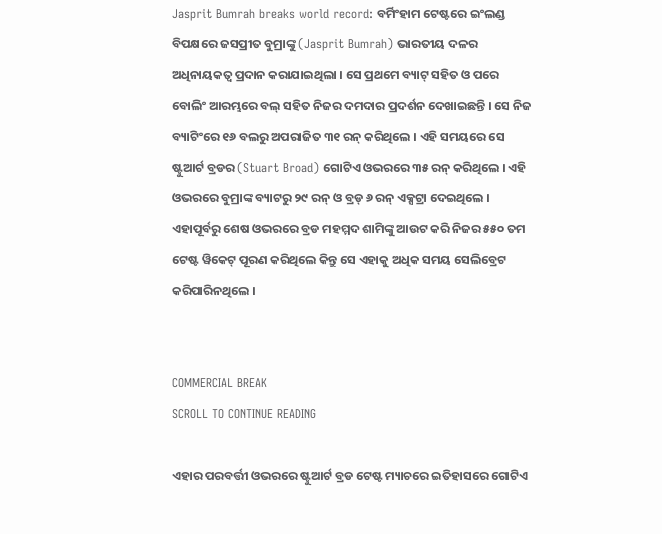Jasprit Bumrah breaks world record: ବର୍ମିଂହାମ ଟେଷ୍ଟରେ ଇଂଲଣ୍ଡ ବିପକ୍ଷରେ ଜସପ୍ରୀତ ବୁମ୍ରାଙ୍କୁ (Jasprit Bumrah) ଭାରତୀୟ ଦଳର ଅଧିନାୟକତ୍ୱ ପ୍ରଦାନ କରାଯାଇଥିଲା । ସେ ପ୍ରଥମେ ବ୍ୟାଟ୍ ସହିତ ଓ ପରେ ବୋଲିଂ ଆରମ୍ଭରେ ବଲ୍ ସହିତ ନିଜର ଦମଦାର ପ୍ରଦର୍ଶନ ଦେଖାଇଛନ୍ତି । ସେ ନିଜ ବ୍ୟାଟିଂରେ ୧୬ ବଲରୁ ଅପରାଜିତ ୩୧ ରନ୍ କରିଥିଲେ । ଏହି ସମୟରେ ସେ ଷ୍ଟୁଆର୍ଟ ବ୍ରଡର (Stuart Broad) ଗୋଟିଏ ଓଭରରେ ୩୫ ରନ୍ କରିଥିଲେ । ଏହି ଓଭରରେ ବୁମ୍ରାଙ୍କ ବ୍ୟାଟରୁ ୨୯ ରନ୍ ଓ ବ୍ରଡ୍ ୬ ରନ୍ ଏକ୍ସଟ୍ରା ଦେଇଥିଲେ । ଏହାପୂର୍ବରୁ ଶେଷ ଓଭରରେ ବ୍ରଡ ମହମ୍ମଦ ଶାମିଙ୍କୁ ଆଉଟ କରି ନିଜର ୫୫୦ ତମ ଟେଷ୍ଟ ୱିକେଟ୍ ପୂରଣ କରିଥିଲେ କିନ୍ତୁ ସେ ଏହାକୁ ଅଧିକ ସମୟ ସେଲିବ୍ରେଟ କରିପାରିନଥିଲେ ।


COMMERCIAL BREAK
SCROLL TO CONTINUE READING

ଏହାର ପରବର୍ତ୍ତୀ ଓଭରରେ ଷ୍ଟୁଆର୍ଟ ବ୍ରଡ ଟେଷ୍ଟ ମ୍ୟାଚରେ ଇତିହାସରେ ଗୋଟିଏ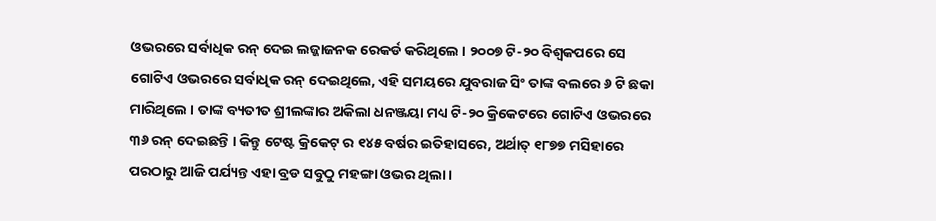ଓଭରରେ ସର୍ବାଧିକ ରନ୍ ଦେଇ ଲଜ୍ଜାଜନକ ରେକର୍ଡ କରିଥିଲେ । ୨୦୦୭ ଟି-୨୦ ବିଶ୍ୱକପରେ ସେ ଗୋଟିଏ ଓଭରରେ ସର୍ବାଧିକ ରନ୍ ଦେଇଥିଲେ, ଏହି ସମୟରେ ଯୁବରାଜ ସିଂ ତାଙ୍କ ବଲରେ ୬ ଟି ଛକା ମାରିଥିଲେ । ତାଙ୍କ ବ୍ୟତୀତ ଶ୍ରୀଲଙ୍କାର ଅକିଲା ଧନଞ୍ଜୟା ମଧ୍ୟ ଟି-୨୦ କ୍ରିକେଟରେ ଗୋଟିଏ ଓଭରରେ ୩୬ ରନ୍ ଦେଇଛନ୍ତି । କିନ୍ତୁ ଟେଷ୍ଟ କ୍ରିକେଟ୍ ର ୧୪୫ ବର୍ଷର ଇତିହାସରେ, ଅର୍ଥାତ୍ ୧୮୭୭ ମସିହାରେ ପରଠାରୁ ଆଜି ପର୍ଯ୍ୟନ୍ତ ଏହା ବ୍ରଡ ସବୁଠୁ ମହଙ୍ଗା ଓଭର ଥିଲା ।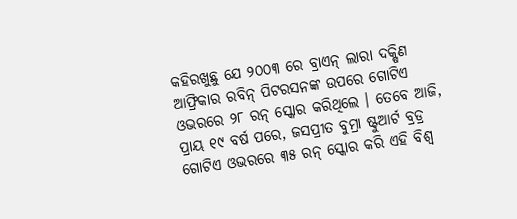କହିରଖୁଛୁ ଯେ ୨୦୦୩ ରେ ବ୍ରାଏନ୍ ଲାରା ଦକ୍ଷିଣ ଆଫ୍ରିକାର ରବିନ୍ ପିଟରସନଙ୍କ ଉପରେ ଗୋଟିଏ ଓଭରରେ ୨୮ ରନ୍ ସ୍କୋର କରିଥିଲେ । ତେବେ ଆଜି, ପ୍ରାୟ ୧୯ ବର୍ଷ ପରେ, ଜସପ୍ରୀତ ବୁମ୍ରା ଷ୍ଟୁଆର୍ଟ ବ୍ରଡ୍ର ଗୋଟିଏ ଓଭରରେ ୩୫ ରନ୍ ସ୍କୋର କରି ଏହି ବିଶ୍ୱ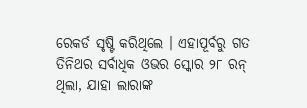ରେକର୍ଡ ସୃଷ୍ଟି କରିଥିଲେ । ଏହାପୂର୍ବରୁ ଗତ ତିନିଥର ସର୍ବାଧିକ ଓଭର ସ୍କୋର ୨୮ ରନ୍ ଥିଲା, ଯାହା ଲାରାଙ୍କ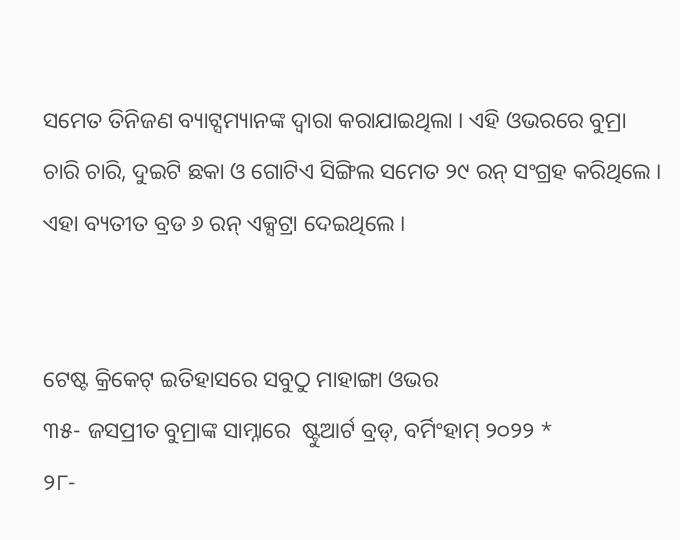ସମେତ ତିନିଜଣ ବ୍ୟାଟ୍ସମ୍ୟାନଙ୍କ ଦ୍ୱାରା କରାଯାଇଥିଲା । ଏହି ଓଭରରେ ବୁମ୍ରା ଚାରି ଚାରି, ଦୁଇଟି ଛକା ଓ ଗୋଟିଏ ସିଙ୍ଗିଲ ସମେତ ୨୯ ରନ୍ ସଂଗ୍ରହ କରିଥିଲେ । ଏହା ବ୍ୟତୀତ ବ୍ରଡ ୬ ରନ୍ ଏକ୍ସଟ୍ରା ଦେଇଥିଲେ ।


ଟେଷ୍ଟ କ୍ରିକେଟ୍ ଇତିହାସରେ ସବୁଠୁ ମାହାଙ୍ଗା ଓଭର
୩୫- ଜସପ୍ରୀତ ବୁମ୍ରାଙ୍କ ସାମ୍ନାରେ  ଷ୍ଟୁଆର୍ଟ ବ୍ରଡ୍, ବର୍ମିଂହାମ୍ ୨୦୨୨ *
୨୮-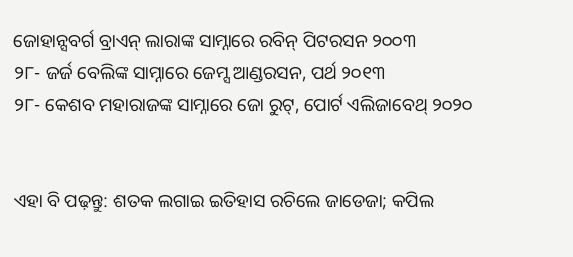ଜୋହାନ୍ସବର୍ଗ ବ୍ରାଏନ୍ ଲାରାଙ୍କ ସାମ୍ନାରେ ରବିନ୍ ପିଟରସନ ୨୦୦୩
୨୮- ଜର୍ଜ ବେଲିଙ୍କ ସାମ୍ନାରେ ଜେମ୍ସ ଆଣ୍ଡରସନ, ପର୍ଥ ୨୦୧୩
୨୮- କେଶବ ମହାରାଜଙ୍କ ସାମ୍ନାରେ ଜୋ ରୁଟ୍, ପୋର୍ଟ ଏଲିଜାବେଥ୍ ୨୦୨୦


ଏହା ବି ପଢ଼ନ୍ତୁ: ଶତକ ଲଗାଇ ଇତିହାସ ରଚିଲେ ଜାଡେଜା; କପିଲ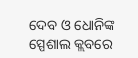ଦେବ ଓ ଧୋନିଙ୍କ ସ୍ପେଶାଲ କ୍ଲବରେ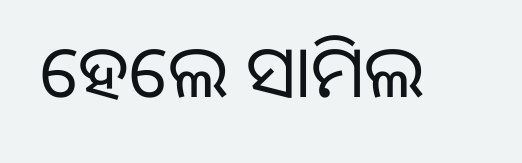ହେଲେ ସାମିଲ